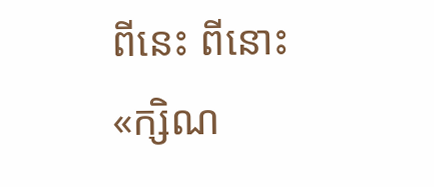ពីនេះ ពីនោះ
«ក្សិណ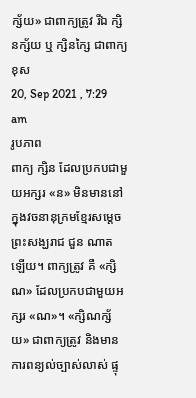ក្ស័យ» ជាពាក្យត្រូវ រីឯ ក្សិនក្ស័យ ឬ ក្សិនក្សៃ ជាពាក្យខុស
20, Sep 2021 , 7:29 am
រូបភាព
ពាក្យ ក្សិន ដែលប្រកបជាមួយអក្សរ «ន» មិនមាននៅក្នុងវចនានុក្រមខ្មែរសម្តេចព្រះសង្ឃរាជ ជួន ណាត ឡើយ។ ពាក្យត្រូវ គឺ «ក្សិណ» ដែលប្រកបជាមួយអក្សរ «ណ»។ «ក្សិណក្ស័យ» ជាពាក្យត្រូវ និងមានការពន្យល់ច្បាស់លាស់ ផ្ទុ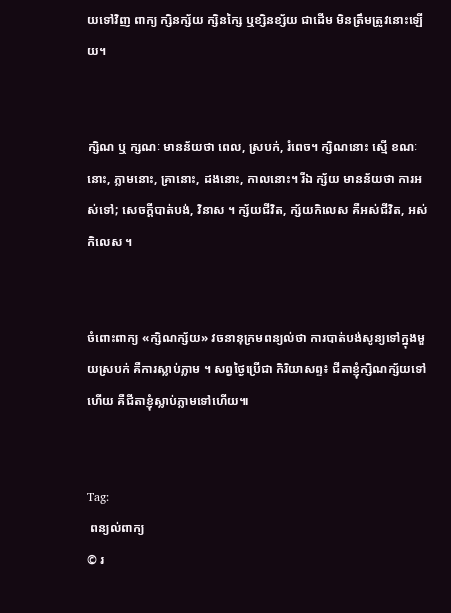យទៅវិញ ពាក្យ ក្សិនក្ស័យ ក្សិនក្សៃ ឬខ្សិនខ្ស័យ ជាដើម មិនត្រឹមត្រូវនោះឡើយ។


ក្សិណ ឬ ក្សណៈ មានន័យថា ពេល, ស្របក់, រំពេច។ ក្សិណនោះ ស្មើ ខណៈនោះ, ភ្លាមនោះ, គ្រានោះ, ដងនោះ, កាលនោះ។ រីឯ ក្ស័យ មានន័យថា ការអស់ទៅ; សេចក្ដីបាត់បង់, វិនាស ។ ក្ស័យជីវិត, ក្ស័យកិលេស គឺអស់ជីវិត, អស់កិលេស ។


ចំពោះពាក្យ «ក្សិណក្ស័យ» វចនានុក្រមពន្យល់ថា ការបាត់បង់សូន្យទៅក្នុងមួយស្របក់ គឺការស្លាប់ភ្លាម ។ សព្វថ្ងៃប្រើជា កិរិយាសព្ទ៖ ជីតាខ្ញុំក្សិណក្ស័យទៅហើយ គឺជីតាខ្ញុំស្លាប់ភ្លាមទៅហើយ៕


Tag:
 ពន្យល់ពាក្យ
© រ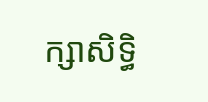ក្សាសិទ្ធិ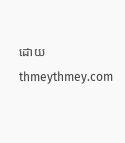ដោយ thmeythmey.com